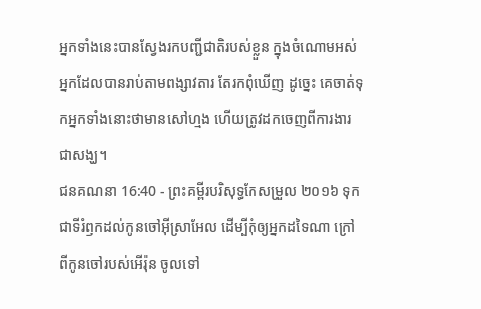អ្នកទាំងនេះបានស្វែងរកបញ្ជីជាតិរបស់ខ្លួន ក្នុងចំណោមអស់អ្នកដែលបានរាប់តាមពង្សាវតារ តែរកពុំឃើញ ដូច្នេះ គេចាត់ទុកអ្នកទាំងនោះថាមានសៅហ្មង ហើយត្រូវដកចេញពីការងារជាសង្ឃ។
ជនគណនា 16:40 - ព្រះគម្ពីរបរិសុទ្ធកែសម្រួល ២០១៦ ទុកជាទីរំឭកដល់កូនចៅអ៊ីស្រាអែល ដើម្បីកុំឲ្យអ្នកដទៃណា ក្រៅពីកូនចៅរបស់អើរ៉ុន ចូលទៅ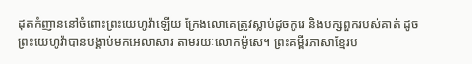ដុតកំញាននៅចំពោះព្រះយេហូវ៉ាឡើយ ក្រែងលោគេត្រូវស្លាប់ដូចកូរេ និងបក្សពួករបស់គាត់ ដូចព្រះយេហូវ៉ាបានបង្គាប់មកអេលាសារ តាមរយៈលោកម៉ូសេ។ ព្រះគម្ពីរភាសាខ្មែរប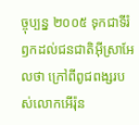ច្ចុប្បន្ន ២០០៥ ទុកជាទីរំឭកដល់ជនជាតិអ៊ីស្រាអែលថា ក្រៅពីពូជពង្សរបស់លោកអើរ៉ុន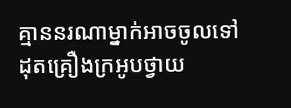គ្មាននរណាម្នាក់អាចចូលទៅដុតគ្រឿងក្រអូបថ្វាយ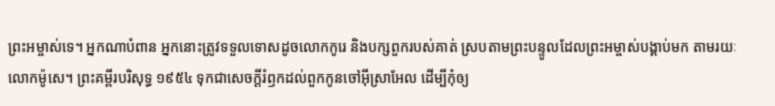ព្រះអម្ចាស់ទេ។ អ្នកណាបំពាន អ្នកនោះត្រូវទទួលទោសដូចលោកកូរេ និងបក្សពួករបស់គាត់ ស្របតាមព្រះបន្ទូលដែលព្រះអម្ចាស់បង្គាប់មក តាមរយៈលោកម៉ូសេ។ ព្រះគម្ពីរបរិសុទ្ធ ១៩៥៤ ទុកជាសេចក្ដីរំឭកដល់ពួកកូនចៅអ៊ីស្រាអែល ដើម្បីកុំឲ្យ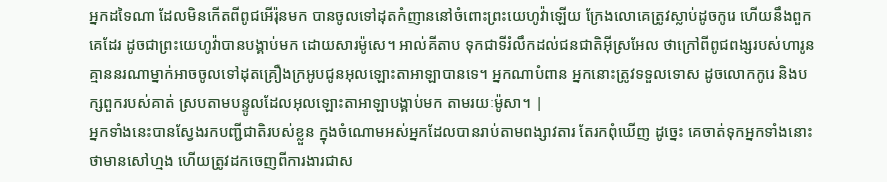អ្នកដទៃណា ដែលមិនកើតពីពូជអើរ៉ុនមក បានចូលទៅដុតកំញាននៅចំពោះព្រះយេហូវ៉ាឡើយ ក្រែងលោគេត្រូវស្លាប់ដូចកូរេ ហើយនឹងពួកគេដែរ ដូចជាព្រះយេហូវ៉ាបានបង្គាប់មក ដោយសារម៉ូសេ។ អាល់គីតាប ទុកជាទីរំលឹកដល់ជនជាតិអ៊ីស្រអែល ថាក្រៅពីពូជពង្សរបស់ហារូន គ្មាននរណាម្នាក់អាចចូលទៅដុតគ្រឿងក្រអូបជូនអុលឡោះតាអាឡាបានទេ។ អ្នកណាបំពាន អ្នកនោះត្រូវទទួលទោស ដូចលោកកូរេ និងបក្សពួករបស់គាត់ ស្របតាមបន្ទូលដែលអុលឡោះតាអាឡាបង្គាប់មក តាមរយៈម៉ូសា។ |
អ្នកទាំងនេះបានស្វែងរកបញ្ជីជាតិរបស់ខ្លួន ក្នុងចំណោមអស់អ្នកដែលបានរាប់តាមពង្សាវតារ តែរកពុំឃើញ ដូច្នេះ គេចាត់ទុកអ្នកទាំងនោះថាមានសៅហ្មង ហើយត្រូវដកចេញពីការងារជាស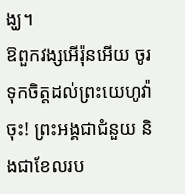ង្ឃ។
ឱពួកវង្សអើរ៉ុនអើយ ចូរទុកចិត្តដល់ព្រះយេហូវ៉ាចុះ! ព្រះអង្គជាជំនួយ និងជាខែលរប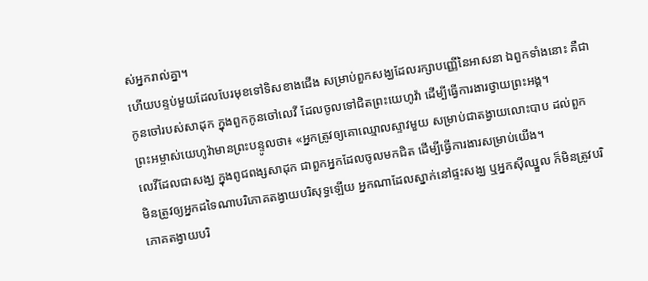ស់អ្នករាល់គ្នា។
ហើយបន្ទប់មួយដែលបែរមុខទៅទិសខាងជើង សម្រាប់ពួកសង្ឃដែលរក្សាបញ្ញើនៃអាសនា ឯពួកទាំងនោះ គឺជាកូនចៅរបស់សាដុក ក្នុងពួកកូនចៅលេវី ដែលចូលទៅជិតព្រះយេហូវ៉ា ដើម្បីធ្វើការងារថ្វាយព្រះអង្គ។
ព្រះអម្ចាស់យេហូវ៉ាមានព្រះបន្ទូលថា៖ «អ្នកត្រូវឲ្យគោឈ្មោលស្ទាវមួយ សម្រាប់ជាតង្វាយលោះបាប ដល់ពួកលេវីដែលជាសង្ឃ ក្នុងពូជពង្សសាដុក ជាពួកអ្នកដែលចូលមកជិត ដើម្បីធ្វើការងារសម្រាប់យើង។
មិនត្រូវឲ្យអ្នកដទៃណាបរិភោគតង្វាយបរិសុទ្ធឡើយ អ្នកណាដែលស្នាក់នៅផ្ទះសង្ឃ ឬអ្នកស៊ីឈ្នួល ក៏មិនត្រូវបរិភោគតង្វាយបរិ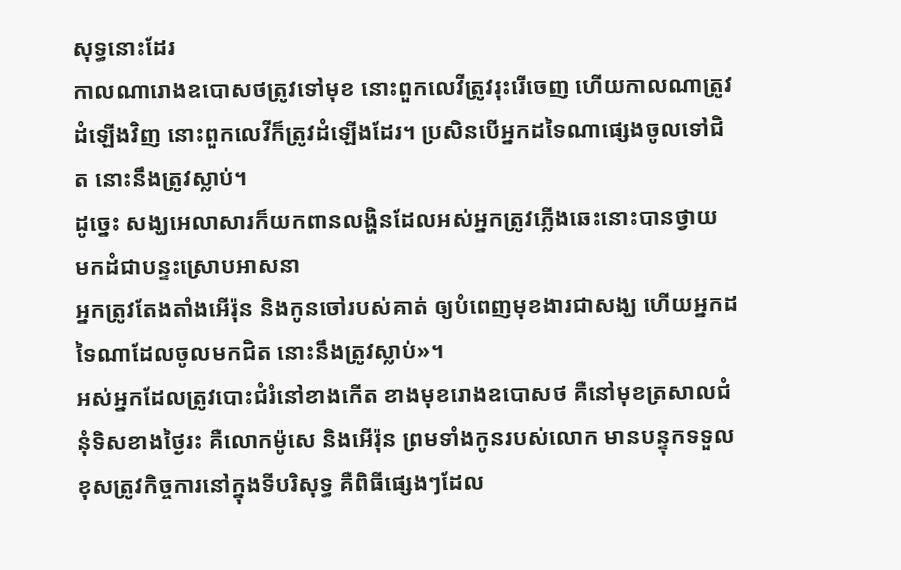សុទ្ធនោះដែរ
កាលណារោងឧបោសថត្រូវទៅមុខ នោះពួកលេវីត្រូវរុះរើចេញ ហើយកាលណាត្រូវដំឡើងវិញ នោះពួកលេវីក៏ត្រូវដំឡើងដែរ។ ប្រសិនបើអ្នកដទៃណាផ្សេងចូលទៅជិត នោះនឹងត្រូវស្លាប់។
ដូច្នេះ សង្ឃអេលាសារក៏យកពានលង្ហិនដែលអស់អ្នកត្រូវភ្លើងឆេះនោះបានថ្វាយ មកដំជាបន្ទះស្រោបអាសនា
អ្នកត្រូវតែងតាំងអើរ៉ុន និងកូនចៅរបស់គាត់ ឲ្យបំពេញមុខងារជាសង្ឃ ហើយអ្នកដទៃណាដែលចូលមកជិត នោះនឹងត្រូវស្លាប់»។
អស់អ្នកដែលត្រូវបោះជំរំនៅខាងកើត ខាងមុខរោងឧបោសថ គឺនៅមុខត្រសាលជំនុំទិសខាងថ្ងៃរះ គឺលោកម៉ូសេ និងអើរ៉ុន ព្រមទាំងកូនរបស់លោក មានបន្ទុកទទួលខុសត្រូវកិច្ចការនៅក្នុងទីបរិសុទ្ធ គឺពិធីផ្សេងៗដែល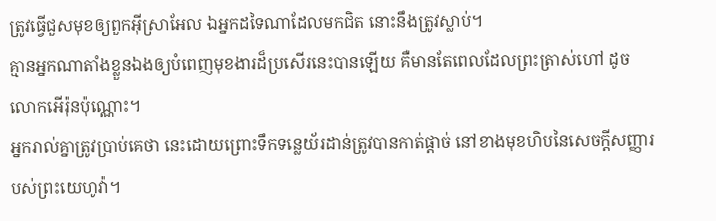ត្រូវធ្វើជួសមុខឲ្យពួកអ៊ីស្រាអែល ឯអ្នកដទៃណាដែលមកជិត នោះនឹងត្រូវស្លាប់។
គ្មានអ្នកណាតាំងខ្លួនឯងឲ្យបំពេញមុខងារដ៏ប្រសើរនេះបានឡើយ គឺមានតែពេលដែលព្រះត្រាស់ហៅ ដូចលោកអើរ៉ុនប៉ុណ្ណោះ។
អ្នករាល់គ្នាត្រូវប្រាប់គេថា នេះដោយព្រោះទឹកទន្លេយ័រដាន់ត្រូវបានកាត់ផ្តាច់ នៅខាងមុខហិបនៃសេចក្ដីសញ្ញារបស់ព្រះយេហូវ៉ា។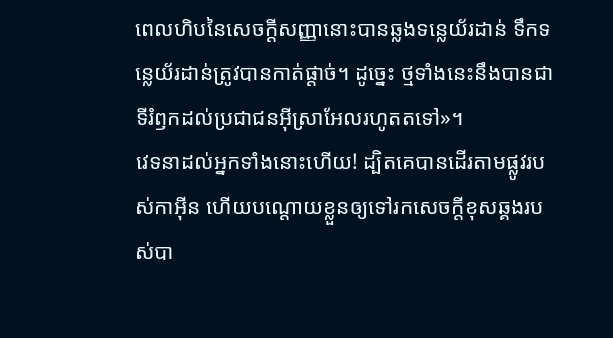ពេលហិបនៃសេចក្ដីសញ្ញានោះបានឆ្លងទន្លេយ័រដាន់ ទឹកទន្លេយ័រដាន់ត្រូវបានកាត់ផ្តាច់។ ដូច្នេះ ថ្មទាំងនេះនឹងបានជាទីរំឭកដល់ប្រជាជនអ៊ីស្រាអែលរហូតតទៅ»។
វេទនាដល់អ្នកទាំងនោះហើយ! ដ្បិតគេបានដើរតាមផ្លូវរបស់កាអ៊ីន ហើយបណ្ដោយខ្លួនឲ្យទៅរកសេចក្ដីខុសឆ្គងរបស់បា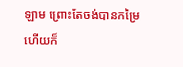ឡាម ព្រោះតែចង់បានកម្រៃ ហើយក៏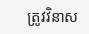ត្រូវវិនាស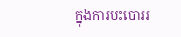ក្នុងការបះបោររ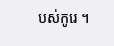បស់កូរេ ។